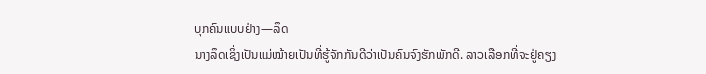ບຸກຄົນແບບຢ່າງ—ລຶດ
ນາງລຶດເຊິ່ງເປັນແມ່ໝ້າຍເປັນທີ່ຮູ້ຈັກກັນດີວ່າເປັນຄົນຈົງຮັກພັກດີ. ລາວເລືອກທີ່ຈະຢູ່ຄຽງ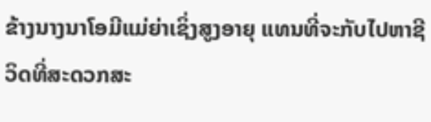ຂ້າງນາງນາໂອມີແມ່ຍ່າເຊິ່ງສູງອາຍຸ ແທນທີ່ຈະກັບໄປຫາຊີວິດທີ່ສະດວກສະ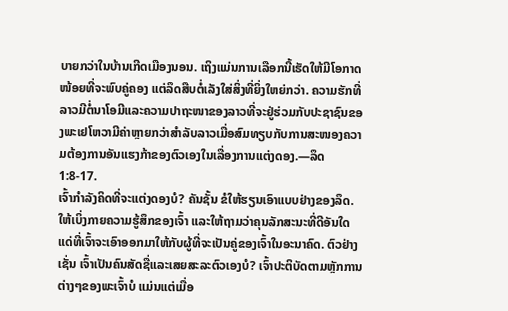ບາຍກວ່າໃນບ້ານເກີດເມືອງນອນ. ເຖິງແມ່ນການເລືອກນີ້ເຮັດໃຫ້ມີໂອກາດໜ້ອຍທີ່ຈະພົບຄູ່ຄອງ ແຕ່ລຶດສືບຕໍ່ເລັງໃສ່ສິ່ງທີ່ຍິ່ງໃຫຍ່ກວ່າ. ຄວາມຮັກທີ່ລາວມີຕໍ່ນາໂອມີແລະຄວາມປາຖະໜາຂອງລາວທີ່ຈະຢູ່ຮ່ວມກັບປະຊາຊົນຂອງພະເຢໂຫວາມີຄ່າຫຼາຍກວ່າສຳລັບລາວເມື່ອສົມທຽບກັບການສະໜອງຄວາມຕ້ອງການອັນແຮງກ້າຂອງຕົວເອງໃນເລື່ອງການແຕ່ງດອງ.—ລຶດ 1:8-17.
ເຈົ້າກຳລັງຄິດທີ່ຈະແຕ່ງດອງບໍ? ຄັນຊັ້ນ ຂໍໃຫ້ຮຽນເອົາແບບຢ່າງຂອງລຶດ. ໃຫ້ເບິ່ງກາຍຄວາມຮູ້ສຶກຂອງເຈົ້າ ແລະໃຫ້ຖາມວ່າຄຸນລັກສະນະທີ່ດີອັນໃດແດ່ທີ່ເຈົ້າຈະເອົາອອກມາໃຫ້ກັບຜູ້ທີ່ຈະເປັນຄູ່ຂອງເຈົ້າໃນອະນາຄົດ. ຕົວຢ່າງເຊັ່ນ ເຈົ້າເປັນຄົນສັດຊື່ແລະເສຍສະລະຕົວເອງບໍ? ເຈົ້າປະຕິບັດຕາມຫຼັກການຕ່າງໆຂອງພະເຈົ້າບໍ ແມ່ນແຕ່ເມື່ອ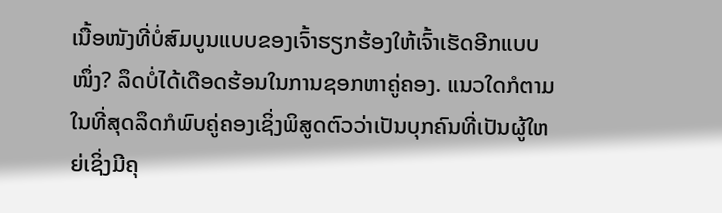ເນື້ອໜັງທີ່ບໍ່ສົມບູນແບບຂອງເຈົ້າຮຽກຮ້ອງໃຫ້ເຈົ້າເຮັດອີກແບບໜຶ່ງ? ລຶດບໍ່ໄດ້ເດືອດຮ້ອນໃນການຊອກຫາຄູ່ຄອງ. ແນວໃດກໍຕາມ ໃນທີ່ສຸດລຶດກໍພົບຄູ່ຄອງເຊິ່ງພິສູດຕົວວ່າເປັນບຸກຄົນທີ່ເປັນຜູ້ໃຫຍ່ເຊິ່ງມີຄຸ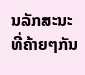ນລັກສະນະທີ່ຄ້າຍໆກັນ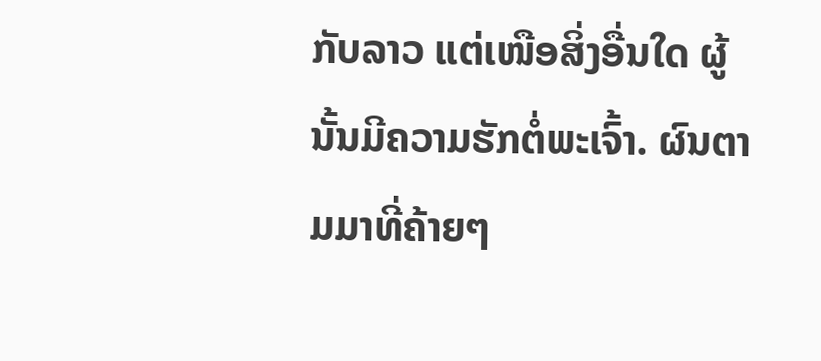ກັບລາວ ແຕ່ເໜືອສິ່ງອື່ນໃດ ຜູ້ນັ້ນມີຄວາມຮັກຕໍ່ພະເຈົ້າ. ຜົນຕາມມາທີ່ຄ້າຍໆ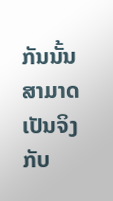ກັນນັ້ນສາມາດເປັນຈິງກັບ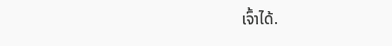ເຈົ້າໄດ້.